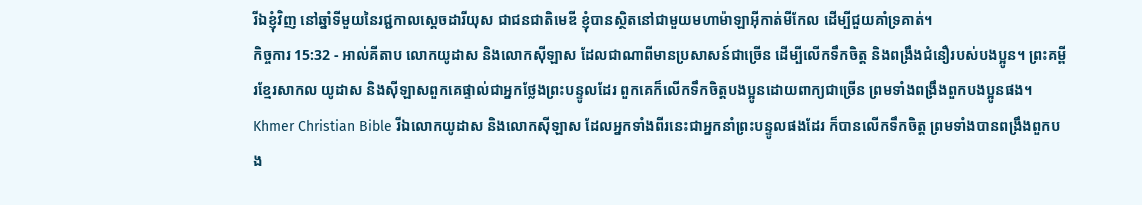រីឯខ្ញុំវិញ នៅឆ្នាំទីមួយនៃរជ្ជកាលស្តេចដារីយុស ជាជនជាតិមេឌី ខ្ញុំបានស្ថិតនៅជាមួយមហាម៉ាឡាអ៊ីកាត់មីកែល ដើម្បីជួយគាំទ្រគាត់។
កិច្ចការ 15:32 - អាល់គីតាប លោកយូដាស និងលោកស៊ីឡាស ដែលជាណាពីមានប្រសាសន៍ជាច្រើន ដើម្បីលើកទឹកចិត្ដ និងពង្រឹងជំនឿរបស់បងប្អូន។ ព្រះគម្ពីរខ្មែរសាកល យូដាស និងស៊ីឡាសពួកគេផ្ទាល់ជាអ្នកថ្លែងព្រះបន្ទូលដែរ ពួកគេក៏លើកទឹកចិត្តបងប្អូនដោយពាក្យជាច្រើន ព្រមទាំងពង្រឹងពួកបងប្អូនផង។ Khmer Christian Bible រីឯលោកយូដាស និងលោកស៊ីឡាស ដែលអ្នកទាំងពីរនេះជាអ្នកនាំព្រះបន្ទូលផងដែរ ក៏បានលើកទឹកចិត្ដ ព្រមទាំងបានពង្រឹងពួកបង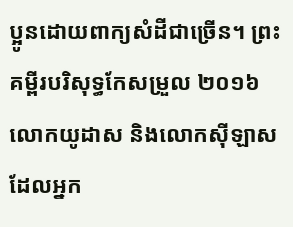ប្អូនដោយពាក្យសំដីជាច្រើន។ ព្រះគម្ពីរបរិសុទ្ធកែសម្រួល ២០១៦ លោកយូដាស និងលោកស៊ីឡាស ដែលអ្នក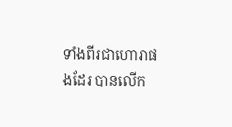ទាំងពីរជាហោរាផងដែរ បានលើក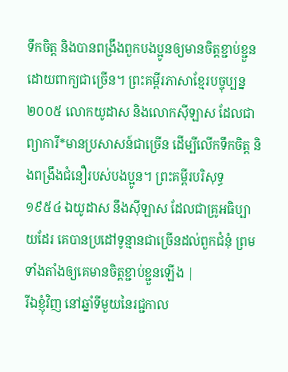ទឹកចិត្ត និងបានពង្រឹងពួកបងប្អូនឲ្យមានចិត្តខ្ជាប់ខ្ជួន ដោយពាក្យជាច្រើន។ ព្រះគម្ពីរភាសាខ្មែរបច្ចុប្បន្ន ២០០៥ លោកយូដាស និងលោកស៊ីឡាស ដែលជាព្យាការី*មានប្រសាសន៍ជាច្រើន ដើម្បីលើកទឹកចិត្ត និងពង្រឹងជំនឿរបស់បងប្អូន។ ព្រះគម្ពីរបរិសុទ្ធ ១៩៥៤ ឯយូដាស នឹងស៊ីឡាស ដែលជាគ្រូអធិប្បាយដែរ គេបានប្រដៅទូន្មានជាច្រើនដល់ពួកជំនុំ ព្រមទាំងតាំងឲ្យគេមានចិត្តខ្ជាប់ខ្ជួនឡើង |
រីឯខ្ញុំវិញ នៅឆ្នាំទីមួយនៃរជ្ជកាល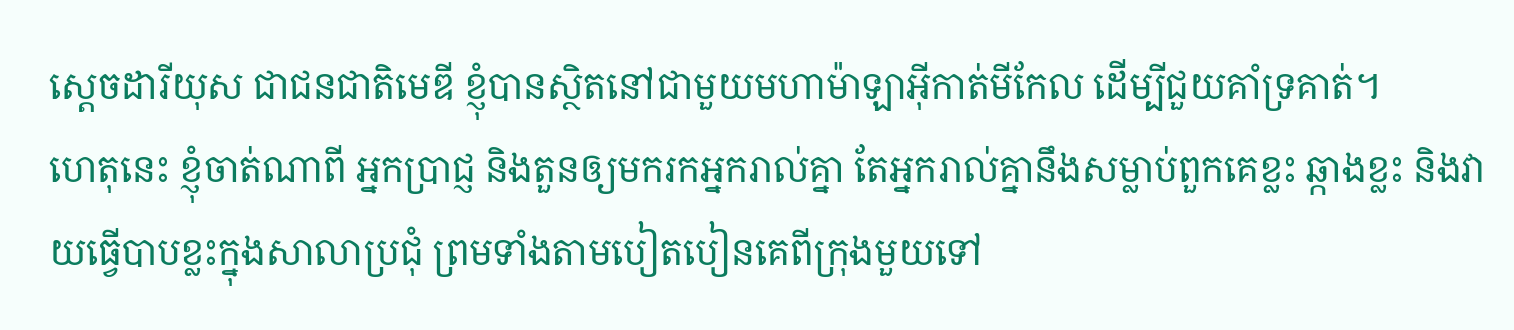ស្តេចដារីយុស ជាជនជាតិមេឌី ខ្ញុំបានស្ថិតនៅជាមួយមហាម៉ាឡាអ៊ីកាត់មីកែល ដើម្បីជួយគាំទ្រគាត់។
ហេតុនេះ ខ្ញុំចាត់ណាពី អ្នកប្រាជ្ញ និងតួនឲ្យមករកអ្នករាល់គ្នា តែអ្នករាល់គ្នានឹងសម្លាប់ពួកគេខ្លះ ឆ្កាងខ្លះ និងវាយធ្វើបាបខ្លះក្នុងសាលាប្រជុំ ព្រមទាំងតាមបៀតបៀនគេពីក្រុងមួយទៅ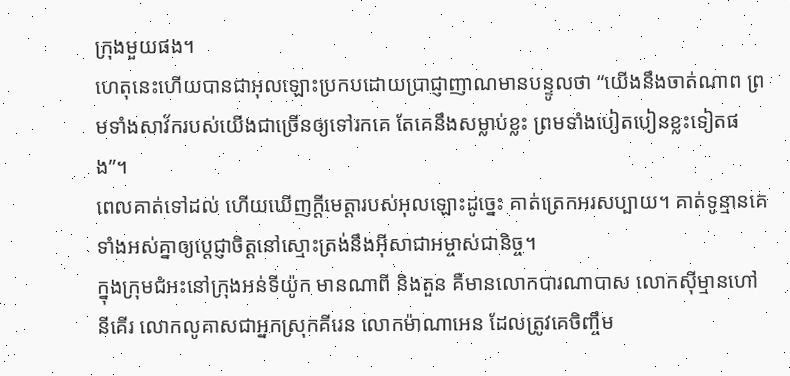ក្រុងមួយផង។
ហេតុនេះហើយបានជាអុលឡោះប្រកបដោយប្រាជ្ញាញាណមានបន្ទូលថា “យើងនឹងចាត់ណាព ព្រមទាំងសាវ័ករបស់យើងជាច្រើនឲ្យទៅរកគេ តែគេនឹងសម្លាប់ខ្លះ ព្រមទាំងបៀតបៀនខ្លះទៀតផង”។
ពេលគាត់ទៅដល់ ហើយឃើញក្តីមេត្តារបស់អុលឡោះដូច្នេះ គាត់ត្រេកអរសប្បាយ។ គាត់ទូន្មានគេទាំងអស់គ្នាឲ្យប្ដេជ្ញាចិត្ដនៅស្មោះត្រង់នឹងអ៊ីសាជាអម្ចាស់ជានិច្ច។
ក្នុងក្រុមជំអះនៅក្រុងអន់ទីយ៉ូក មានណាពី និងតួន គឺមានលោកបារណាបាស លោកស៊ីម្មានហៅនីគើរ លោកលូគាសជាអ្នកស្រុកគីរេន លោកម៉ាណាអេន ដែលត្រូវគេចិញ្ចឹម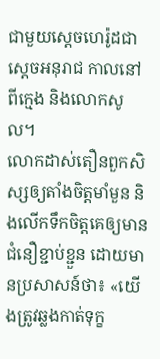ជាមួយស្តេចហេរ៉ូដជាស្ដេចអនុរាជ កាលនៅពីក្មេង និងលោកសូល។
លោកដាស់តឿនពួកសិស្សឲ្យតាំងចិត្ដមាំមួន និងលើកទឹកចិត្ដគេឲ្យមានជំនឿខ្ជាប់ខ្ជួន ដោយមានប្រសាសន៍ថា៖ «យើងត្រូវឆ្លងកាត់ទុក្ខ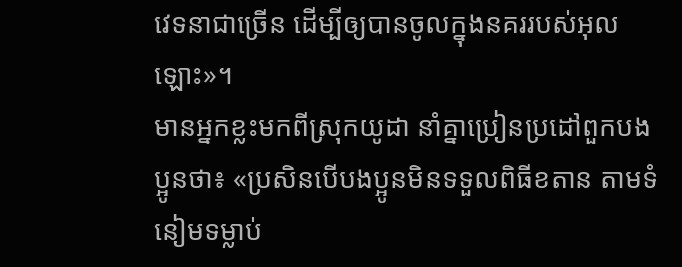វេទនាជាច្រើន ដើម្បីឲ្យបានចូលក្នុងនគររបស់អុលឡោះ»។
មានអ្នកខ្លះមកពីស្រុកយូដា នាំគ្នាប្រៀនប្រដៅពួកបងប្អូនថា៖ «ប្រសិនបើបងប្អូនមិនទទួលពិធីខតាន តាមទំនៀមទម្លាប់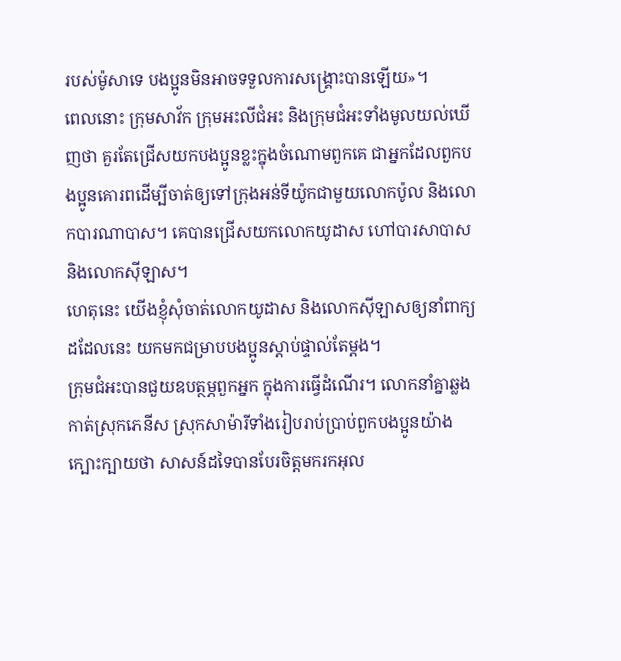របស់ម៉ូសាទេ បងប្អូនមិនអាចទទួលការសង្គ្រោះបានឡើយ»។
ពេលនោះ ក្រុមសាវ័ក ក្រុមអះលីជំអះ និងក្រុមជំអះទាំងមូលយល់ឃើញថា គួរតែជ្រើសយកបងប្អូនខ្លះក្នុងចំណោមពួកគេ ជាអ្នកដែលពួកបងប្អូនគោរពដើម្បីចាត់ឲ្យទៅក្រុងអន់ទីយ៉ូកជាមួយលោកប៉ូល និងលោកបារណាបាស។ គេបានជ្រើសយកលោកយូដាស ហៅបារសាបាស និងលោកស៊ីឡាស។
ហេតុនេះ យើងខ្ញុំសុំចាត់លោកយូដាស និងលោកស៊ីឡាសឲ្យនាំពាក្យដដែលនេះ យកមកជម្រាបបងប្អូនស្ដាប់ផ្ទាល់តែម្ដង។
ក្រុមជំអះបានជួយឧបត្ថម្ភពួកអ្នក ក្នុងការធ្វើដំណើរ។ លោកនាំគ្នាឆ្លងកាត់ស្រុកភេនីស ស្រុកសាម៉ារីទាំងរៀបរាប់ប្រាប់ពួកបងប្អូនយ៉ាងក្បោះក្បាយថា សាសន៍ដទៃបានបែរចិត្ដមករកអុល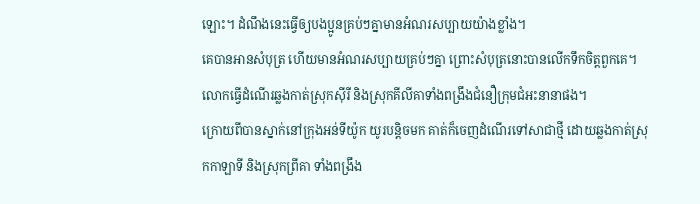ឡោះ។ ដំណឹងនេះធ្វើឲ្យបងប្អូនគ្រប់ៗគ្នាមានអំណរសប្បាយយ៉ាងខ្លាំង។
គេបានអានសំបុត្រ ហើយមានអំណរសប្បាយគ្រប់ៗគ្នា ព្រោះសំបុត្រនោះបានលើកទឹកចិត្ដពួកគេ។
លោកធ្វើដំណើរឆ្លងកាត់ស្រុកស៊ីរី និងស្រុកគីលីគាទាំងពង្រឹងជំនឿក្រុមជំអះនានាផង។
ក្រោយពីបានស្នាក់នៅក្រុងអន់ទីយ៉ូក យូរបន្ដិចមក គាត់ក៏ចេញដំណើរទៅសាជាថ្មី ដោយឆ្លងកាត់ស្រុកកាឡាទី និងស្រុកព្រីគា ទាំងពង្រឹង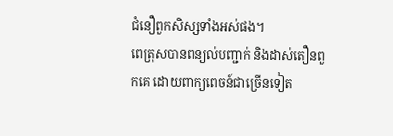ជំនឿពួកសិស្សទាំងអស់ផង។
ពេត្រុសបានពន្យល់បញ្ជាក់ និងដាស់តឿនពួកគេ ដោយពាក្យពេចន៍ជាច្រើនទៀត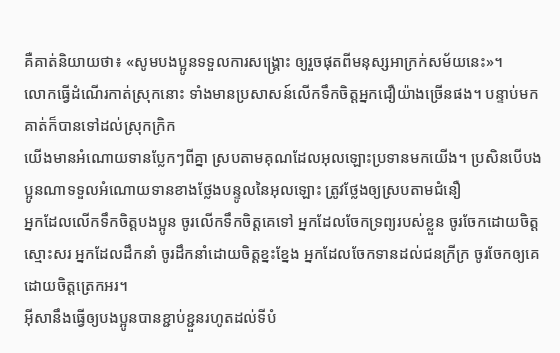គឺគាត់និយាយថា៖ «សូមបងប្អូនទទួលការសង្គ្រោះ ឲ្យរួចផុតពីមនុស្សអាក្រក់សម័យនេះ»។
លោកធ្វើដំណើរកាត់ស្រុកនោះ ទាំងមានប្រសាសន៍លើកទឹកចិត្ដអ្នកជឿយ៉ាងច្រើនផង។ បន្ទាប់មក គាត់ក៏បានទៅដល់ស្រុកក្រិក
យើងមានអំណោយទានប្លែកៗពីគ្នា ស្របតាមគុណដែលអុលឡោះប្រទានមកយើង។ ប្រសិនបើបងប្អូនណាទទួលអំណោយទានខាងថ្លែងបន្ទូលនៃអុលឡោះ ត្រូវថ្លែងឲ្យស្របតាមជំនឿ
អ្នកដែលលើកទឹកចិត្ដបងប្អូន ចូរលើកទឹកចិត្ដគេទៅ អ្នកដែលចែកទ្រព្យរបស់ខ្លួន ចូរចែកដោយចិត្ដស្មោះសរ អ្នកដែលដឹកនាំ ចូរដឹកនាំដោយចិត្ដខ្នះខ្នែង អ្នកដែលចែកទានដល់ជនក្រីក្រ ចូរចែកឲ្យគេដោយចិត្ដត្រេកអរ។
អ៊ីសានឹងធ្វើឲ្យបងប្អូនបានខ្ជាប់ខ្ជួនរហូតដល់ទីបំ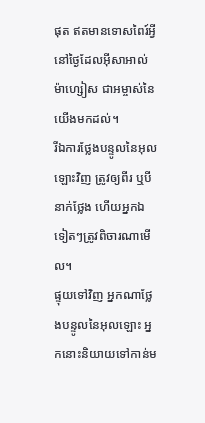ផុត ឥតមានទោសពៃរ៍អ្វី នៅថ្ងៃដែលអ៊ីសាអាល់ម៉ាហ្សៀស ជាអម្ចាស់នៃយើងមកដល់។
រីឯការថ្លែងបន្ទូលនៃអុលឡោះវិញ ត្រូវឲ្យពីរ ឬបីនាក់ថ្លែង ហើយអ្នកឯទៀតៗត្រូវពិចារណាមើល។
ផ្ទុយទៅវិញ អ្នកណាថ្លែងបន្ទូលនៃអុលឡោះ អ្នកនោះនិយាយទៅកាន់ម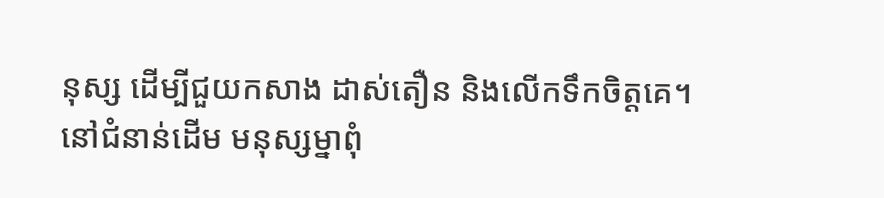នុស្ស ដើម្បីជួយកសាង ដាស់តឿន និងលើកទឹកចិត្ដគេ។
នៅជំនាន់ដើម មនុស្សម្នាពុំ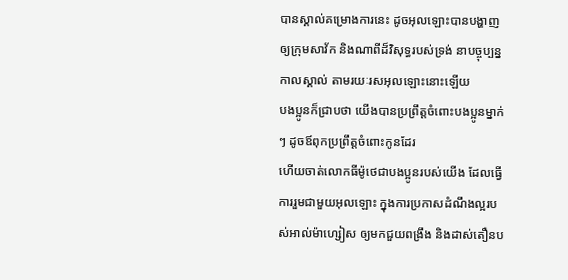បានស្គាល់គម្រោងការនេះ ដូចអុលឡោះបានបង្ហាញឲ្យក្រុមសាវ័ក និងណាពីដ៏វិសុទ្ធរបស់ទ្រង់ នាបច្ចុប្បន្នកាលស្គាល់ តាមរយៈរសអុលឡោះនោះឡើយ
បងប្អូនក៏ជ្រាបថា យើងបានប្រព្រឹត្ដចំពោះបងប្អូនម្នាក់ៗ ដូចឪពុកប្រព្រឹត្ដចំពោះកូនដែរ
ហើយចាត់លោកធីម៉ូថេជាបងប្អូនរបស់យើង ដែលធ្វើការរួមជាមួយអុលឡោះ ក្នុងការប្រកាសដំណឹងល្អរបស់អាល់ម៉ាហ្សៀស ឲ្យមកជួយពង្រឹង និងដាស់តឿនប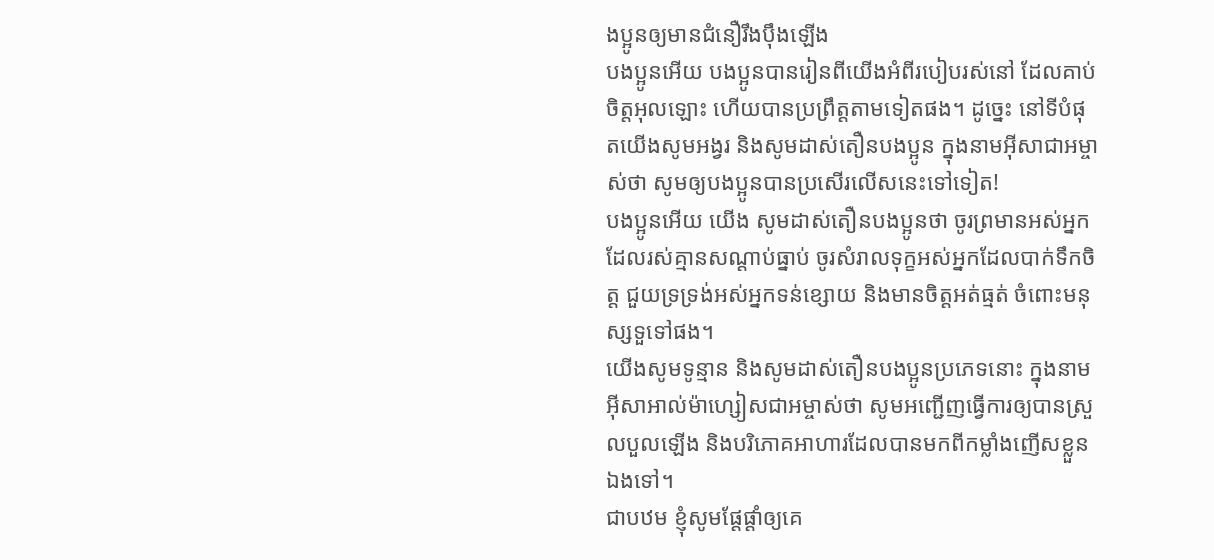ងប្អូនឲ្យមានជំនឿរឹងប៉ឹងឡើង
បងប្អូនអើយ បងប្អូនបានរៀនពីយើងអំពីរបៀបរស់នៅ ដែលគាប់ចិត្តអុលឡោះ ហើយបានប្រព្រឹត្ដតាមទៀតផង។ ដូច្នេះ នៅទីបំផុតយើងសូមអង្វរ និងសូមដាស់តឿនបងប្អូន ក្នុងនាមអ៊ីសាជាអម្ចាស់ថា សូមឲ្យបងប្អូនបានប្រសើរលើសនេះទៅទៀត!
បងប្អូនអើយ យើង សូមដាស់តឿនបងប្អូនថា ចូរព្រមានអស់អ្នកដែលរស់គ្មានសណ្ដាប់ធ្នាប់ ចូរសំរាលទុក្ខអស់អ្នកដែលបាក់ទឹកចិត្ដ ជួយទ្រទ្រង់អស់អ្នកទន់ខ្សោយ និងមានចិត្ដអត់ធ្មត់ ចំពោះមនុស្សទួទៅផង។
យើងសូមទូន្មាន និងសូមដាស់តឿនបងប្អូនប្រភេទនោះ ក្នុងនាមអ៊ីសាអាល់ម៉ាហ្សៀសជាអម្ចាស់ថា សូមអញ្ជើញធ្វើការឲ្យបានស្រួលបួលឡើង និងបរិភោគអាហារដែលបានមកពីកម្លាំងញើសខ្លួនឯងទៅ។
ជាបឋម ខ្ញុំសូមផ្ដែផ្ដាំឲ្យគេ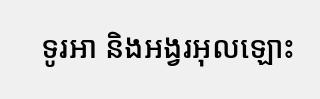ទូរអា និងអង្វរអុលឡោះ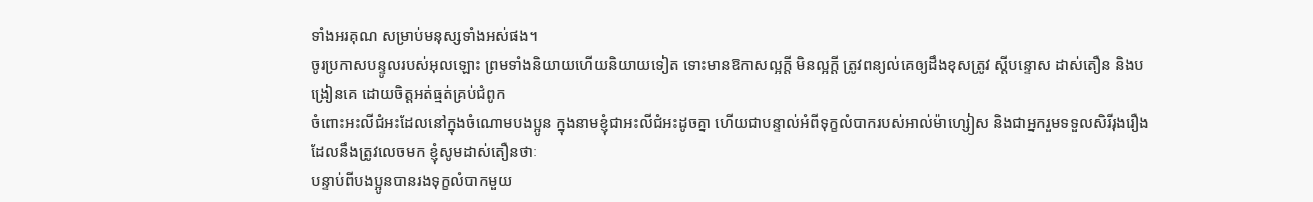ទាំងអរគុណ សម្រាប់មនុស្សទាំងអស់ផង។
ចូរប្រកាសបន្ទូលរបស់អុលឡោះ ព្រមទាំងនិយាយហើយនិយាយទៀត ទោះមានឱកាសល្អក្ដី មិនល្អក្ដី ត្រូវពន្យល់គេឲ្យដឹងខុសត្រូវ ស្ដីបន្ទោស ដាស់តឿន និងបង្រៀនគេ ដោយចិត្ដអត់ធ្មត់គ្រប់ជំពូក
ចំពោះអះលីជំអះដែលនៅក្នុងចំណោមបងប្អូន ក្នុងនាមខ្ញុំជាអះលីជំអះដូចគ្នា ហើយជាបន្ទាល់អំពីទុក្ខលំបាករបស់អាល់ម៉ាហ្សៀស និងជាអ្នករួមទទួលសិរីរុងរឿង ដែលនឹងត្រូវលេចមក ខ្ញុំសូមដាស់តឿនថាៈ
បន្ទាប់ពីបងប្អូនបានរងទុក្ខលំបាកមួយ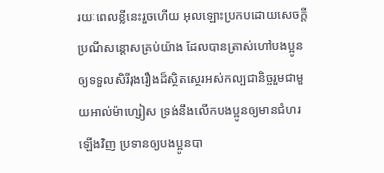រយៈពេលខ្លីនេះរួចហើយ អុលឡោះប្រកបដោយសេចក្តីប្រណីសន្តោសគ្រប់យ៉ាង ដែលបានត្រាស់ហៅបងប្អូន ឲ្យទទួលសិរីរុងរឿងដ៏ស្ថិតស្ថេរអស់កល្បជានិច្ចរួមជាមួយអាល់ម៉ាហ្សៀស ទ្រង់នឹងលើកបងប្អូនឲ្យមានជំហរឡើងវិញ ប្រទានឲ្យបងប្អូនបា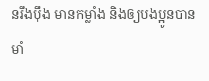នរឹងប៉ឹង មានកម្លាំង និងឲ្យបងប្អូនបានមាំ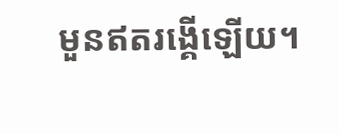មួនឥតរង្គើឡើយ។